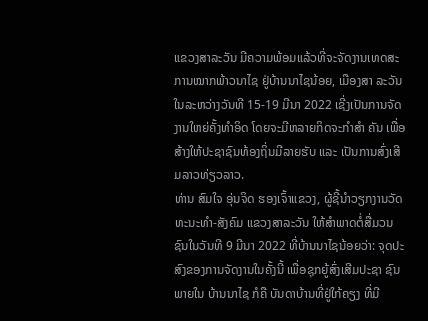ແຂວງສາລະວັນ ມີຄວາມພ້ອມແລ້ວທີ່ຈະຈັດງານເທດສະການໝາກພ້າວນາໄຊ ຢູ່ບ້ານນາໄຊນ້ອຍ, ເມືອງສາ ລະວັນ ໃນລະຫວ່າງວັນທີ 15-19 ມີນາ 2022 ເຊີ່ງເປັນການຈັດງານໃຫຍ່ຄັ້ງທໍາອິດ ໂດຍຈະມີຫລາຍກິດຈະກໍາສໍາ ຄັນ ເພື່ອສ້າງໃຫ້ປະຊາຊົນທ້ອງຖິ່ນມີລາຍຮັບ ແລະ ເປັນການສົ່ງເສີມລາວທ່ຽວລາວ.
ທ່ານ ສົມໃຈ ອຸ່ນຈິດ ຮອງເຈົ້າແຂວງ, ຜູ້ຊີ້ນໍາວຽກງານວັດທະນະທໍາ-ສັງຄົມ ແຂວງສາລະວັນ ໃຫ້ສໍາພາດຕໍ່ສື່ມວນຊົນໃນວັນທີ 9 ມີນາ 2022 ທີ່ບ້ານນາໄຊນ້ອຍວ່າ: ຈຸດປະສົງຂອງການຈັດງານໃນຄັ້ງນີ້ ເພື່ອຊຸກຍູ້ສົ່ງເສີມປະຊາ ຊົນພາຍໃນ ບ້ານນາໄຊ ກໍຄື ບັນດາບ້ານທີ່ຢູ່ໃກ້ຄຽງ ທີ່ມີ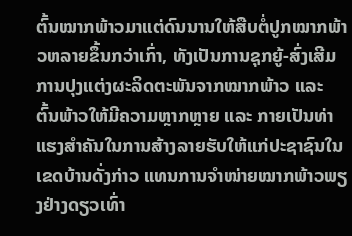ຕົ້ນໝາກພ້າວມາແຕ່ດົນນານໃຫ້ສືບຕໍ່ປູກໝາກພ້າວຫລາຍຂຶ້ນກວ່າເກົ່າ, ທັງເປັນການຊຸກຍູ້-ສົ່ງເສີມການປຸງແຕ່ງຜະລິດຕະພັນຈາກໝາກພ້າວ ແລະ ຕົ້ນພ້າວໃຫ້ມີຄວາມຫຼາກຫຼາຍ ແລະ ກາຍເປັນທ່າແຮງສໍາຄັນໃນການສ້າງລາຍຮັບໃຫ້ແກ່ປະຊາຊົນໃນເຂດບ້ານດັ່ງກ່າວ ແທນການຈໍາໜ່າຍໝາກພ້າວພຽງຢ່າງດຽວເທົ່າ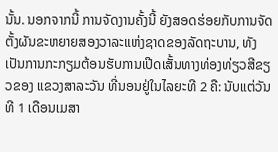ນັ້ນ. ນອກຈາກນີ້ ການຈັດງານຄັ້ງນີ້ ຍັງສອດຮ່ອຍກັບການຈັດຕັ້ງຜັນຂະຫຍາຍສອງວາລະແຫ່ງຊາດຂອງລັດຖະບານ, ທັງເປັນການກະກຽມຕ້ອນຮັບການເປີດເສັ້ນທາງທ່ອງທ່ຽວສີຂຽວຂອງ ແຂວງສາລະວັນ ທີ່ນອນຢູ່ໃນໄລຍະທີ 2 ຄື: ນັບແຕ່ວັນທີ 1 ເດືອນເມສາ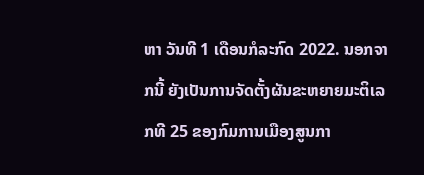ຫາ ວັນທີ 1 ເດືອນກໍລະກົດ 2022. ນອກຈາກນີ້ ຍັງເປັນການຈັດຕັ້ງຜັນຂະຫຍາຍມະຕິເລກທີ 25 ຂອງກົມການເມືອງສູນກາ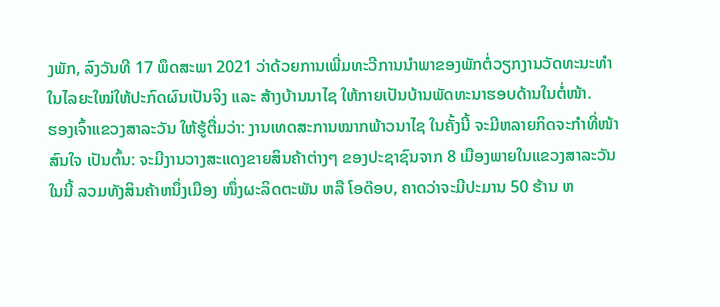ງພັກ, ລົງວັນທີ 17 ພຶດສະພາ 2021 ວ່າດ້ວຍການເພີ່ມທະວີການນໍາພາຂອງພັກຕໍ່ວຽກງານວັດທະນະທໍາໃນໄລຍະໃໝ່ໃຫ້ປະກົດຜົນເປັນຈິງ ແລະ ສ້າງບ້ານນາໄຊ ໃຫ້ກາຍເປັນບ້ານພັດທະນາຮອບດ້ານໃນຕໍ່ໜ້າ.
ຮອງເຈົ້າແຂວງສາລະວັນ ໃຫ້ຮູ້ຕື່ມວ່າ: ງານເທດສະການໝາກພ້າວນາໄຊ ໃນຄັ້ງນີ້ ຈະມີຫລາຍກິດຈະກໍາທີ່ໜ້າສົນໃຈ ເປັນຕົ້ນ: ຈະມີງານວາງສະແດງຂາຍສິນຄ້າຕ່າງໆ ຂອງປະຊາຊົນຈາກ 8 ເມືອງພາຍໃນແຂວງສາລະວັນ ໃນນີ້ ລວມທັງສິນຄ້າຫນຶ່ງເມືອງ ໜຶ່ງຜະລິດຕະພັນ ຫລື ໂອດ໊ອບ, ຄາດວ່າຈະມີປະມານ 50 ຮ້ານ ຫ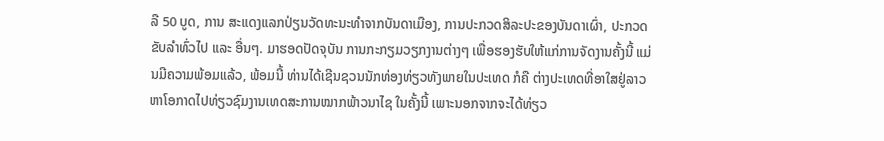ລື 50 ບູດ, ການ ສະແດງແລກປ່ຽນວັດທະນະທໍາຈາກບັນດາເມືອງ, ການປະກວດສິລະປະຂອງບັນດາເຜົ່າ, ປະກວດຂັບລໍາທົ່ວໄປ ແລະ ອື່ນໆ. ມາຮອດປັດຈຸບັນ ການກະກຽມວຽກງານຕ່າງໆ ເພື່ອຮອງຮັບໃຫ້ແກ່ການຈັດງານຄັ້ງນີ້ ແມ່ນມີຄວາມພ້ອມແລ້ວ, ພ້ອມນີ້ ທ່ານໄດ້ເຊີນຊວນນັກທ່ອງທ່ຽວທັງພາຍໃນປະເທດ ກໍຄື ຕ່າງປະເທດທີ່ອາໃສຢູ່ລາວ ຫາໂອກາດໄປທ່ຽວຊົມງານເທດສະການໝາກພ້າວນາໄຊ ໃນຄັ້ງນີ້ ເພາະນອກຈາກຈະໄດ້ທ່ຽວ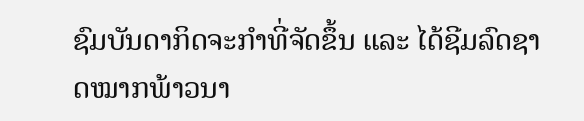ຊົມບັນດາກິດຈະກໍາທີ່ຈັດຂຶ້ນ ແລະ ໄດ້ຊີມລົດຊາດໝາກພ້າວນາ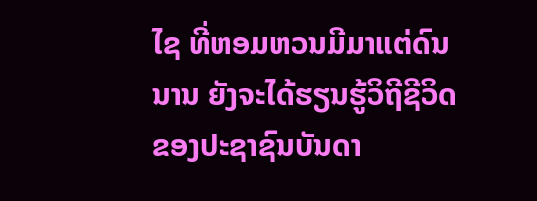ໄຊ ທີ່ຫອມຫວນມີມາແຕ່ດົນນານ ຍັງຈະໄດ້ຮຽນຮູ້ວິຖີຊີວິດຂອງປະຊາຊົນບັນດາ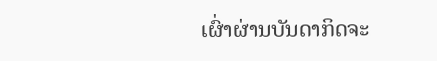ເຜົ່າຜ່ານບັນດາກິດຈະ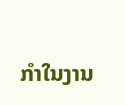ກໍາໃນງານ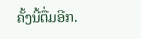ຄັ້ງນີ້ຕື່ມອີກ.